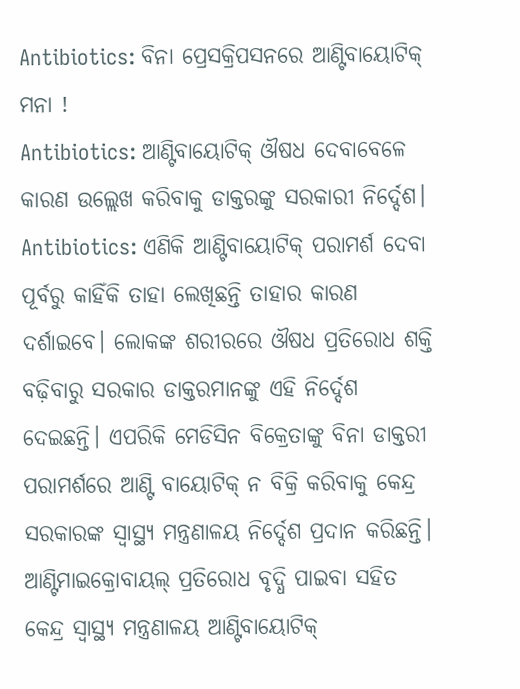Antibiotics: ବିନା ପ୍ରେସକ୍ରିପସନରେ ଆଣ୍ଟିବାୟୋଟିକ୍ ମନା !
Antibiotics: ଆଣ୍ଟିବାୟୋଟିକ୍ ଔଷଧ ଦେବାବେଳେ କାରଣ ଉଲ୍ଲେଖ କରିବାକୁ ଡାକ୍ତରଙ୍କୁ ସରକାରୀ ନିର୍ଦ୍ଦେଶ।
Antibiotics: ଏଣିକି ଆଣ୍ଟିବାୟୋଟିକ୍ ପରାମର୍ଶ ଦେବା ପୂର୍ବରୁ କାହିଁକି ତାହା ଲେଖିଛନ୍ତି ତାହାର କାରଣ ଦର୍ଶାଇବେ। ଲୋକଙ୍କ ଶରୀରରେ ଔଷଧ ପ୍ରତିରୋଧ ଶକ୍ତି ବଢ଼ିବାରୁ ସରକାର ଡାକ୍ତରମାନଙ୍କୁ ଏହି ନିର୍ଦ୍ଦେଶ ଦେଇଛନ୍ତି। ଏପରିକି ମେଡିସିନ ବିକ୍ରେତାଙ୍କୁ ବିନା ଡାକ୍ତରୀ ପରାମର୍ଶରେ ଆଣ୍ଟି ବାୟୋଟିକ୍ ନ ବିକ୍ରି କରିବାକୁ କେନ୍ଦ୍ର ସରକାରଙ୍କ ସ୍ୱାସ୍ଥ୍ୟ ମନ୍ତ୍ରଣାଳୟ ନିର୍ଦ୍ଦେଶ ପ୍ରଦାନ କରିଛନ୍ତି। ଆଣ୍ଟିମାଇକ୍ରୋବାୟଲ୍ ପ୍ରତିରୋଧ ବୃଦ୍ଧି ପାଇବା ସହିତ କେନ୍ଦ୍ର ସ୍ୱାସ୍ଥ୍ୟ ମନ୍ତ୍ରଣାଳୟ ଆଣ୍ଟିବାୟୋଟିକ୍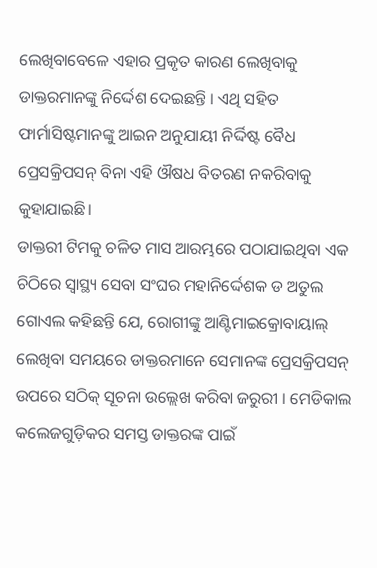ଲେଖିବାବେଳେ ଏହାର ପ୍ରକୃତ କାରଣ ଲେଖିବାକୁ ଡାକ୍ତରମାନଙ୍କୁ ନିର୍ଦ୍ଦେଶ ଦେଇଛନ୍ତି । ଏଥି ସହିତ ଫାର୍ମାସିଷ୍ଟମାନଙ୍କୁ ଆଇନ ଅନୁଯାୟୀ ନିର୍ଦ୍ଦିଷ୍ଟ ବୈଧ ପ୍ରେସକ୍ରିପସନ୍ ବିନା ଏହି ଔଷଧ ବିତରଣ ନକରିବାକୁ କୁହାଯାଇଛି।
ଡାକ୍ତରୀ ଟିମକୁ ଚଳିତ ମାସ ଆରମ୍ଭରେ ପଠାଯାଇଥିବା ଏକ ଚିଠିରେ ସ୍ୱାସ୍ଥ୍ୟ ସେବା ସଂଘର ମହାନିର୍ଦ୍ଦେଶକ ଡ ଅତୁଲ ଗୋଏଲ କହିଛନ୍ତି ଯେ, ରୋଗୀଙ୍କୁ ଆଣ୍ଟିମାଇକ୍ରୋବାୟାଲ୍ ଲେଖିବା ସମୟରେ ଡାକ୍ତରମାନେ ସେମାନଙ୍କ ପ୍ରେସକ୍ରିପସନ୍ ଉପରେ ସଠିକ୍ ସୂଚନା ଉଲ୍ଲେଖ କରିବା ଜରୁରୀ । ମେଡିକାଲ କଲେଜଗୁଡ଼ିକର ସମସ୍ତ ଡାକ୍ତରଙ୍କ ପାଇଁ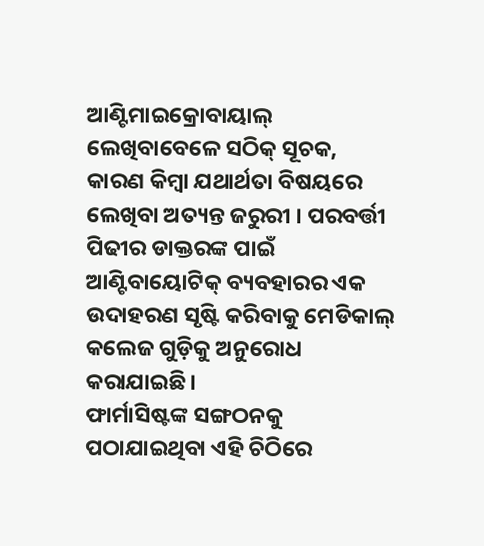ଆଣ୍ଟିମାଇକ୍ରୋବାୟାଲ୍ ଲେଖିବାବେଳେ ସଠିକ୍ ସୂଚକ, କାରଣ କିମ୍ବା ଯଥାର୍ଥତା ବିଷୟରେ ଲେଖିବା ଅତ୍ୟନ୍ତ ଜରୁରୀ । ପରବର୍ତ୍ତୀ ପିଢୀର ଡାକ୍ତରଙ୍କ ପାଇଁ ଆଣ୍ଟିବାୟୋଟିକ୍ ବ୍ୟବହାରର ଏକ ଉଦାହରଣ ସୃଷ୍ଟି କରିବାକୁ ମେଡିକାଲ୍ କଲେଜ ଗୁଡ଼ିକୁ ଅନୁରୋଧ କରାଯାଇଛି।
ଫାର୍ମାସିଷ୍ଟଙ୍କ ସଙ୍ଗଠନକୁ ପଠାଯାଇଥିବା ଏହି ଚିଠିରେ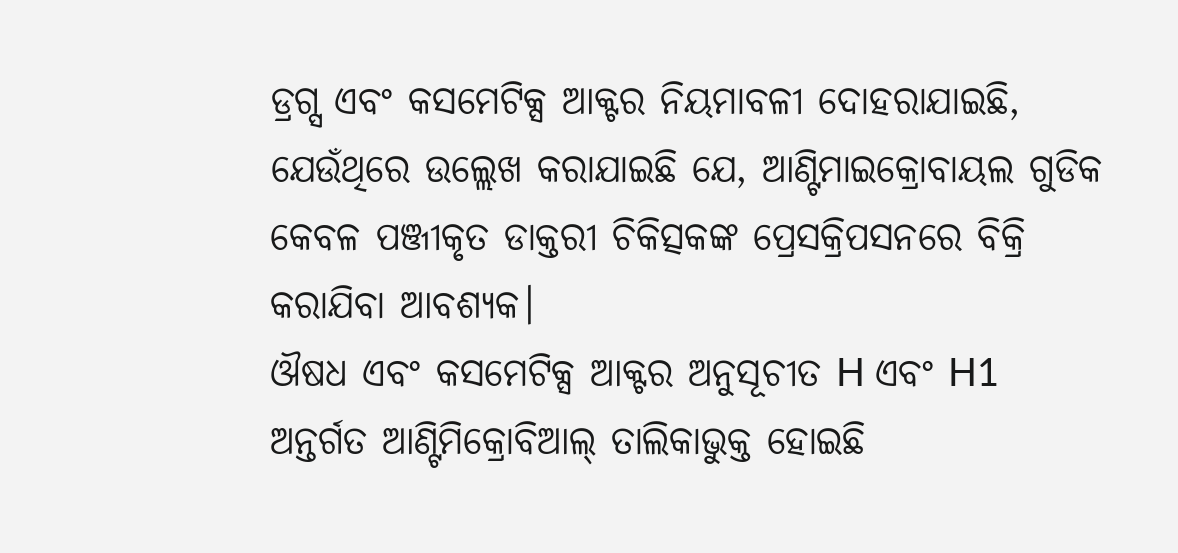ଡ୍ରଗ୍ସ ଏବଂ କସମେଟିକ୍ସ ଆକ୍ଟର ନିୟମାବଳୀ ଦୋହରାଯାଇଛି, ଯେଉଁଥିରେ ଉଲ୍ଲେଖ କରାଯାଇଛି ଯେ, ଆଣ୍ଟିମାଇକ୍ରୋବାୟଲ ଗୁଡିକ କେବଳ ପଞ୍ଜୀକୃତ ଡାକ୍ତରୀ ଚିକିତ୍ସକଙ୍କ ପ୍ରେସକ୍ରିପସନରେ ବିକ୍ରି କରାଯିବା ଆବଶ୍ୟକ।
ଔଷଧ ଏବଂ କସମେଟିକ୍ସ ଆକ୍ଟର ଅନୁସୂଚୀତ H ଏବଂ H1 ଅନ୍ତର୍ଗତ ଆଣ୍ଟିମିକ୍ରୋବିଆଲ୍ ତାଲିକାଭୁକ୍ତ ହୋଇଛି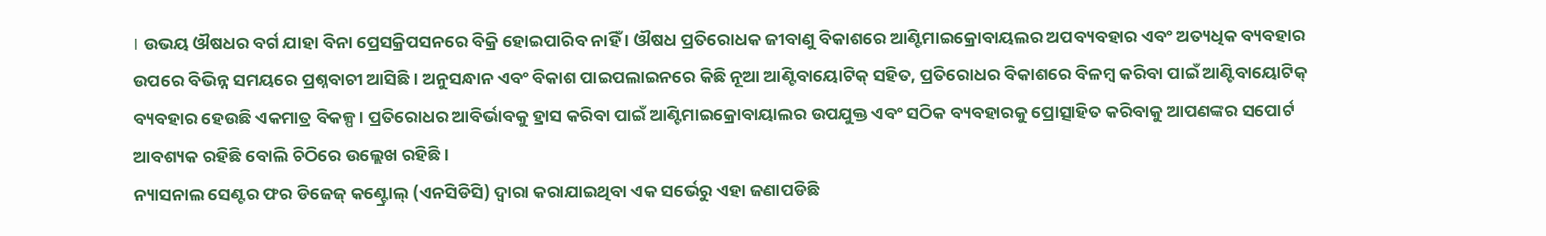। ଉଭୟ ଔଷଧର ବର୍ଗ ଯାହା ବିନା ପ୍ରେସକ୍ରିପସନରେ ବିକ୍ରି ହୋଇପାରିବ ନାହିଁ । ଔଷଧ ପ୍ରତିରୋଧକ ଜୀବାଣୁ ବିକାଶରେ ଆଣ୍ଟିମାଇକ୍ରୋବାୟଲର ଅପବ୍ୟବହାର ଏବଂ ଅତ୍ୟଧିକ ବ୍ୟବହାର ଉପରେ ବିଭିନ୍ନ ସମୟରେ ପ୍ରଶ୍ନବାଚୀ ଆସିଛି । ଅନୁସନ୍ଧାନ ଏବଂ ବିକାଶ ପାଇପଲାଇନରେ କିଛି ନୂଆ ଆଣ୍ଟିବାୟୋଟିକ୍ ସହିତ, ପ୍ରତିରୋଧର ବିକାଶରେ ବିଳମ୍ବ କରିବା ପାଇଁ ଆଣ୍ଟିବାୟୋଟିକ୍ ବ୍ୟବହାର ହେଉଛି ଏକମାତ୍ର ବିକଳ୍ପ । ପ୍ରତିରୋଧର ଆବିର୍ଭାବକୁ ହ୍ରାସ କରିବା ପାଇଁ ଆଣ୍ଟିମାଇକ୍ରୋବାୟାଲର ଉପଯୁକ୍ତ ଏବଂ ସଠିକ ବ୍ୟବହାରକୁ ପ୍ରୋତ୍ସାହିତ କରିବାକୁ ଆପଣଙ୍କର ସପୋର୍ଟ ଆବଶ୍ୟକ ରହିଛି ବୋଲି ଚିଠିରେ ଉଲ୍ଲେଖ ରହିଛି ।
ନ୍ୟାସନାଲ ସେଣ୍ଟର ଫର ଡିଜେଜ୍ କଣ୍ଟ୍ରୋଲ୍ (ଏନସିଡିସି) ଦ୍ୱାରା କରାଯାଇଥିବା ଏକ ସର୍ଭେରୁ ଏହା ଜଣାପଡିଛି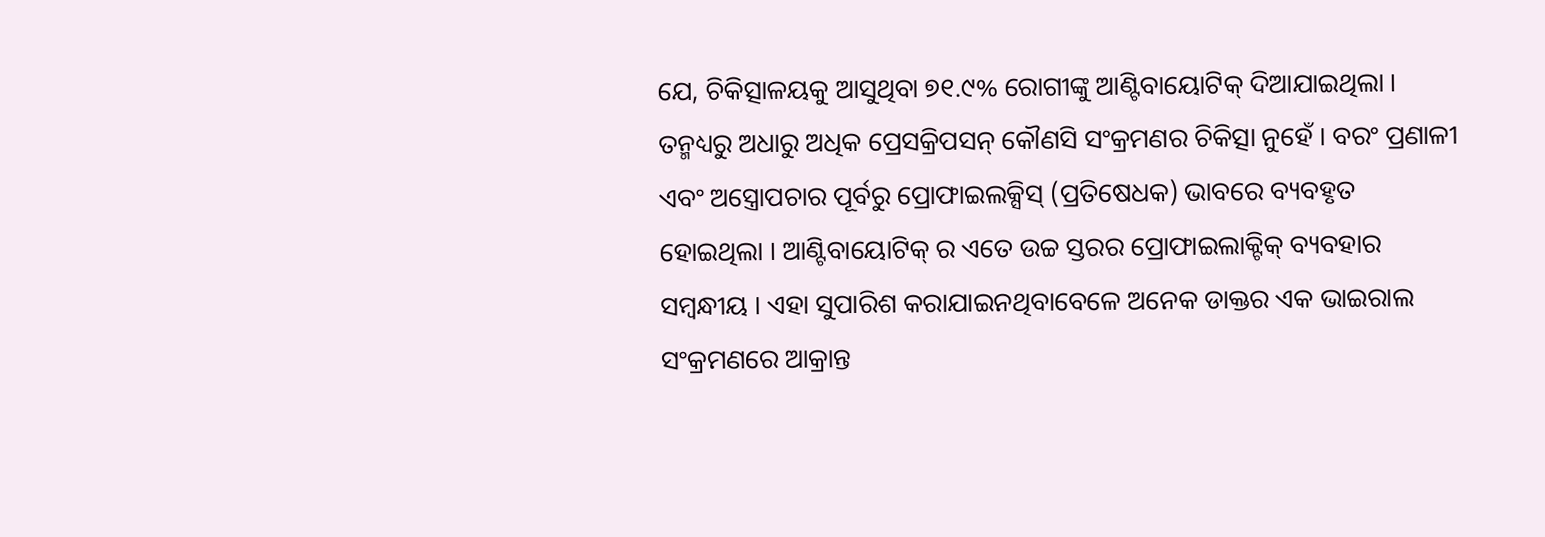ଯେ, ଚିକିତ୍ସାଳୟକୁ ଆସୁଥିବା ୭୧.୯% ରୋଗୀଙ୍କୁ ଆଣ୍ଟିବାୟୋଟିକ୍ ଦିଆଯାଇଥିଲା । ତନ୍ମଧ୍ୟରୁ ଅଧାରୁ ଅଧିକ ପ୍ରେସକ୍ରିପସନ୍ କୌଣସି ସଂକ୍ରମଣର ଚିକିତ୍ସା ନୁହେଁ । ବରଂ ପ୍ରଣାଳୀ ଏବଂ ଅସ୍ତ୍ରୋପଚାର ପୂର୍ବରୁ ପ୍ରୋଫାଇଲକ୍ସିସ୍ (ପ୍ରତିଷେଧକ) ଭାବରେ ବ୍ୟବହୃତ ହୋଇଥିଲା । ଆଣ୍ଟିବାୟୋଟିକ୍ ର ଏତେ ଉଚ୍ଚ ସ୍ତରର ପ୍ରୋଫାଇଲାକ୍ଟିକ୍ ବ୍ୟବହାର ସମ୍ବନ୍ଧୀୟ । ଏହା ସୁପାରିଶ କରାଯାଇନଥିବାବେଳେ ଅନେକ ଡାକ୍ତର ଏକ ଭାଇରାଲ ସଂକ୍ରମଣରେ ଆକ୍ରାନ୍ତ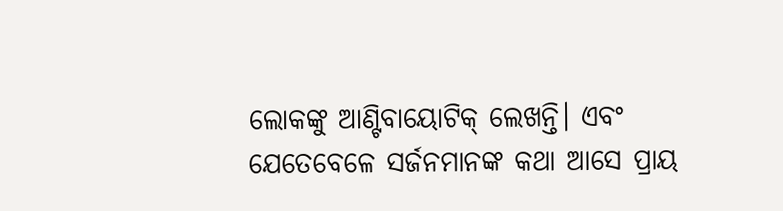ଲୋକଙ୍କୁ ଆଣ୍ଟିବାୟୋଟିକ୍ ଲେଖନ୍ତି। ଏବଂ ଯେତେବେଳେ ସର୍ଜନମାନଙ୍କ କଥା ଆସେ ପ୍ରାୟ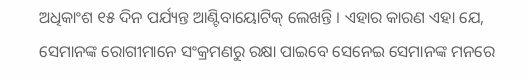ଅଧିକାଂଶ ୧୫ ଦିନ ପର୍ଯ୍ୟନ୍ତ ଆଣ୍ଟିବାୟୋଟିକ୍ ଲେଖନ୍ତି । ଏହାର କାରଣ ଏହା ଯେ, ସେମାନଙ୍କ ରୋଗୀମାନେ ସଂକ୍ରମଣରୁ ରକ୍ଷା ପାଇବେ ସେନେଇ ସେମାନଙ୍କ ମନରେ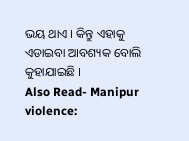ଭୟ ଥାଏ । କିନ୍ତୁ ଏହାକୁ ଏଡାଇବା ଆବଶ୍ୟକ ବୋଲି କୁହାଯାଇଛି ।
Also Read- Manipur violence: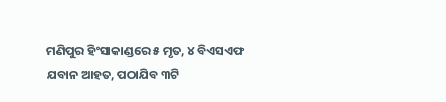ମଣିପୁର ହିଂସାକାଣ୍ଡରେ ୫ ମୃତ, ୪ ବିଏସଏଫ ଯବାନ ଆହତ, ପଠାଯିବ ୩ଟି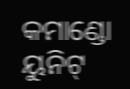କମାଣ୍ଡୋ ୟୁନିଟ୍